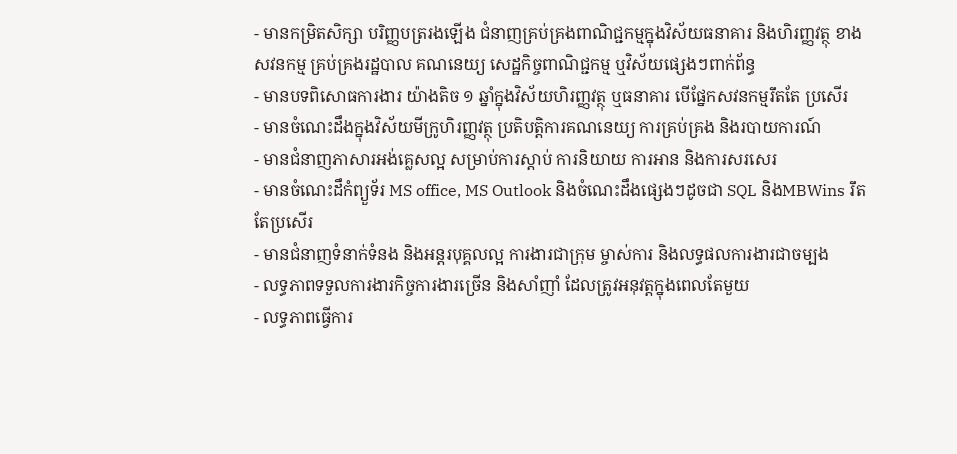- មានកម្រិតសិក្សា បរិញ្ញបត្ររងឡើង ជំនាញគ្រប់គ្រងពាណិជ្ជកម្មក្នុងវិស័យធនាគារ និងហិរញ្ញវត្ថុ ខាងសវនកម្ម គ្រប់គ្រងរដ្ឋបាល គណនេយ្យ សេដ្ឋកិច្ចពាណិជ្ជកម្ម ឬវិស័យផ្សេងៗពាក់ព័ន្ធ
- មានបទពិសោធការងារ យ៉ាងតិច ១ ឆ្នាំក្នុងវិស័យហិរញ្ញវត្ថុ ឬធនាគារ បើផ្នែកសវនកម្មរឹតតែ ប្រសើរ
- មានចំណេះដឹងក្នុងវិស័យមីក្រូហិរញ្ញវត្ថុ ប្រតិបត្តិការគណនេយ្យ ការគ្រប់គ្រង និងរបាយការណ៍
- មានជំនាញភាសារអង់គ្លេសល្អ សម្រាប់ការស្តាប់ ការនិយាយ ការអាន និងការសរសេរ
- មានចំណេះដឹកំព្យួទ័រ MS office, MS Outlook និងចំណេះដឹងផ្សេងៗដូចជា SQL និងMBWins រឹតតែប្រសើរ
- មានជំនាញទំនាក់ទំនង និងអន្តរបុគ្គលល្អ ការងារជាក្រុម ម្ចាស់ការ និងលទ្ធផលការងារជាចម្បង
- លទ្ធភាពទទួលការងារកិច្ចការងារច្រើន និងសាំញាំ ដែលត្រូវអនុវត្តក្នុងពេលតែមួយ
- លទ្ធភាពធ្វើការ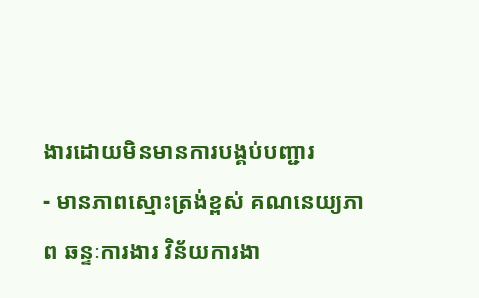ងារដោយមិនមានការបង្គប់បញ្ជារ
- មានភាពស្មោះត្រង់ខ្ពស់ គណនេយ្យភាព ឆន្ទៈការងារ វិន័យការងា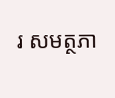រ សមត្ថភា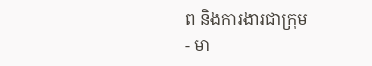ព និងការងារជាក្រុម
- មា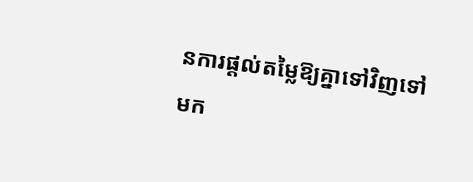នការផ្តល់តម្លៃឱ្យគ្នាទៅវិញទៅមក